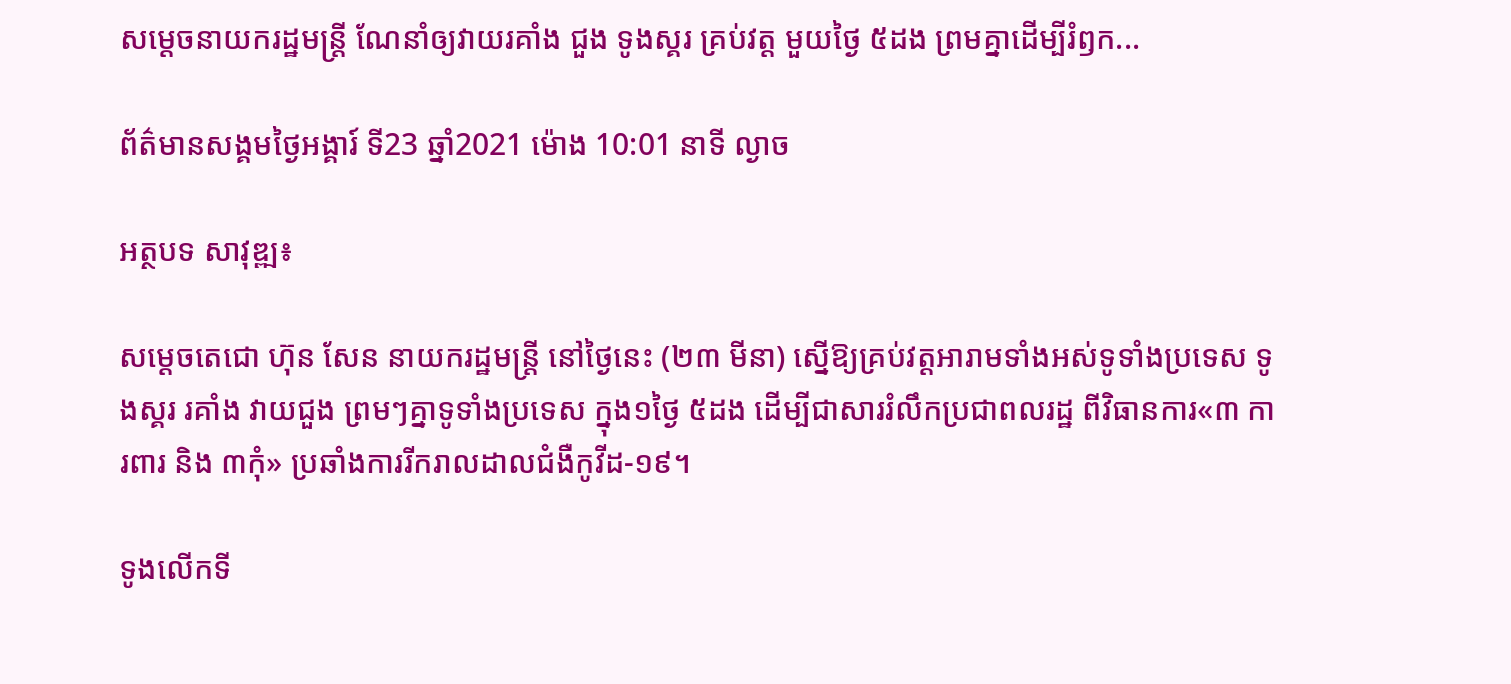សម្តេចនាយករដ្ឋមន្ត្រី ណែនាំឲ្យវាយរគាំង ជួង ទូងស្គរ គ្រប់វត្ត មួយថ្ងៃ ៥ដង ព្រមគ្នាដើម្បីរំឭក...

ព័ត៌មានសង្គមថ្ងៃអង្គារ៍ ទី23 ឆ្នាំ2021 ម៉ោង 10:01 នាទី ល្ងាច

អត្ថបទ សាវុឌ្ឍ៖

សម្ដេចតេជោ ហ៊ុន សែន នាយករដ្ឋមន្ត្រី នៅថ្ងៃនេះ (២៣ មីនា) ស្នើឱ្យគ្រប់វត្តអារាមទាំងអស់ទូទាំងប្រទេស ទូងស្គរ រគាំង វាយជួង ព្រមៗគ្នាទូទាំងប្រទេស ក្នុង១ថ្ងៃ ៥ដង ដើម្បីជាសាររំលឹកប្រជាពលរដ្ឋ ពីវិធានការ«៣ ការពារ និង ៣កុំ» ប្រឆាំងការរីករាលដាលជំងឺកូវីដ-១៩។

ទូងលើកទី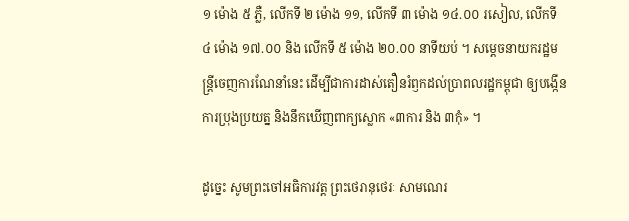១ ម៉ោង ៥ ភ្លឺ, លើកទី ២ ម៉ោង ១១, លើកទី ៣ ម៉ោង ១៤.០០ រសៀល, លើកទី ៤ ម៉ោង ១៧.០០ និង លើកទី ៥ ម៉ោង ២០.០០ នាទីយប់ ។ សម្តេចនាយករដ្ឋមន្ត្រីចេញការណែនាំនេះ ដើម្បីជាការដាស់តឿនរំឭកដល់ប្រាពលរដ្ឋកម្ពុជា ឲ្យបង្កើនការប្រុងប្រយត្ន និងនឹកឃើញពាក្យស្លោក «៣ការ និង ៣កុំ» ។

ដូច្នេះ សូមព្រះចៅអធិការវត្ត ព្រះថេរានុថេរៈ សាមណេរ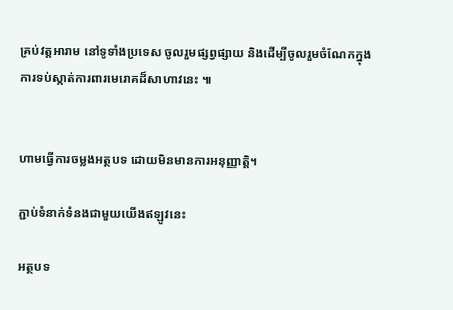គ្រប់វត្តអារាម នៅទូទាំងប្រទេស ចូលរួមផ្សព្វផ្សាយ និងដើម្បីចូលរួមចំណែកក្នុងការទប់ស្កាត់ការពារមេរោគដ៏សាហាវនេះ ៕


ហាមធ្វើការចម្លងអត្ថបទ ដោយមិនមានការអនុញ្ញាត្តិ។

ភ្ជាប់ទំនាក់ទំនងជាមួយយើងឥឡូវនេះ

អត្ថបទ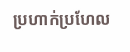ប្រហាក់ប្រហែល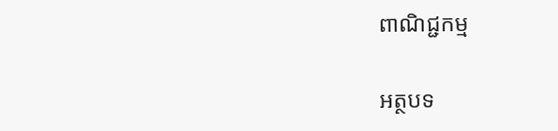ពាណិជ្ជកម្ម

អត្ថបទ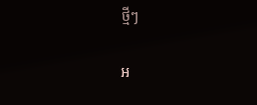ថ្មីៗ

អ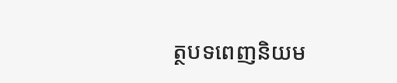ត្ថបទពេញនិយម